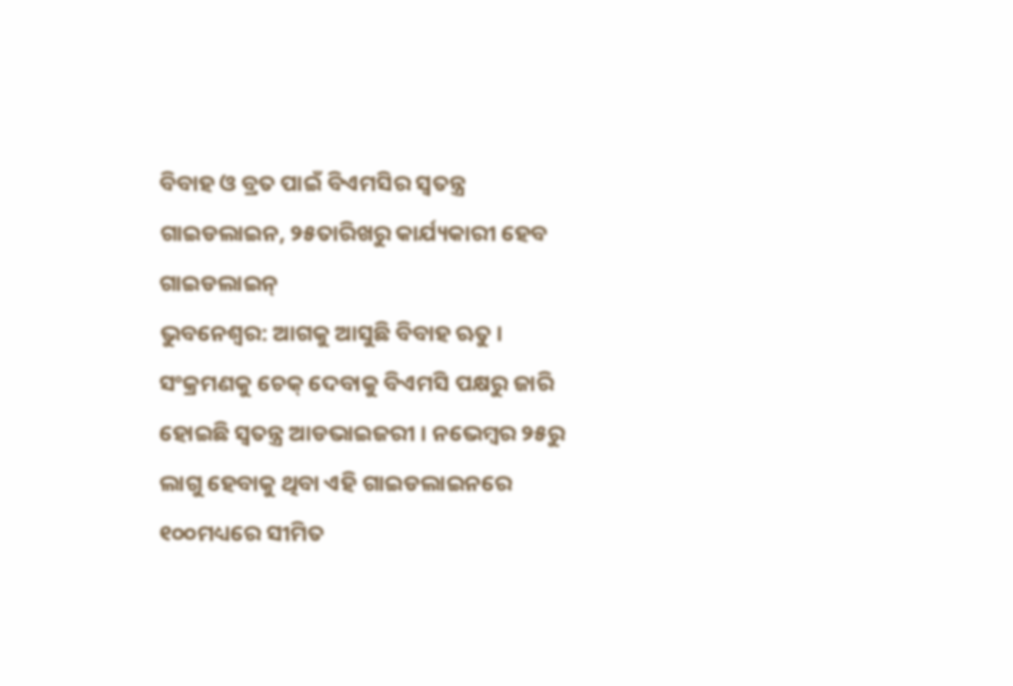ବିବାହ ଓ ବ୍ରତ ପାଇଁ ବିଏମସିର ସ୍ୱତନ୍ତ୍ର ଗାଇଡଲାଇନ, ୨୫ତାରିଖରୁ କାର୍ଯ୍ୟକାରୀ ହେବ ଗାଇଡଲାଇନ୍
ଭୁବନେଶ୍ୱର: ଆଗକୁ ଆସୁଛି ବିବାହ ଋତୁ । ସଂକ୍ରମଣକୁ ଚେକ୍ ଦେବାକୁ ବିଏମସି ପକ୍ଷରୁ ଜାରି ହୋଇଛି ସ୍ୱତନ୍ତ୍ର ଆଡଭାଇଜରୀ । ନଭେମ୍ବର ୨୫ରୁ ଲାଗୁ ହେବାକୁ ଥିବା ଏହି ଗାଇଡଲାଇନରେ ୧୦୦ମଧ୍ୟରେ ସୀମିତ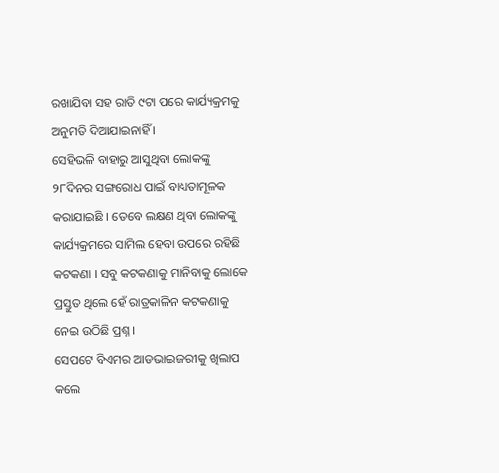ରଖାଯିବା ସହ ରାତି ୯ଟା ପରେ କାର୍ଯ୍ୟକ୍ରମକୁ ଅନୁମତି ଦିଆଯାଇନାହିଁ ।
ସେହିଭଳି ବାହାରୁ ଆସୁଥିବା ଲୋକଙ୍କୁ ୨୮ଦିନର ସଙ୍ଗରୋଧ ପାଇଁ ବାଧ୍ୟତାମୂଳକ କରାଯାଇଛି । ତେବେ ଲକ୍ଷଣ ଥିବା ଲୋକଙ୍କୁ କାର୍ଯ୍ୟକ୍ରମରେ ସାମିଲ ହେବା ଉପରେ ରହିଛି କଟକଣା । ସବୁ କଟକଣାକୁ ମାନିବାକୁ ଲୋକେ ପ୍ରସ୍ତୁତ ଥିଲେ ହେଁ ରାତ୍ରକାଳିନ କଟକଣାକୁ ନେଇ ଉଠିଛି ପ୍ରଶ୍ନ ।
ସେପଟେ ବିଏମର ଆଡଭାଇଜରୀକୁ ଖିଲାପ କଲେ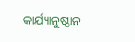କାର୍ଯ୍ୟାନୁଷ୍ଠାନ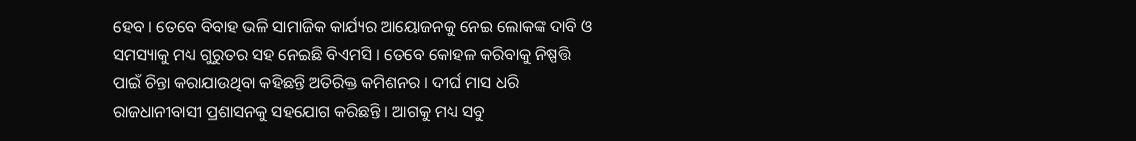ହେବ । ତେବେ ବିବାହ ଭଳି ସାମାଜିକ କାର୍ଯ୍ୟର ଆୟୋଜନକୁ ନେଇ ଲୋକଙ୍କ ଦାବି ଓ ସମସ୍ୟାକୁ ମଧ୍ୟ ଗୁରୁତର ସହ ନେଇଛି ବିଏମସି । ତେବେ କୋହଳ କରିବାକୁ ନିଷ୍ପତ୍ତି ପାଇଁ ଚିନ୍ତା କରାଯାଉଥିବା କହିଛନ୍ତି ଅତିରିକ୍ତ କମିଶନର । ଦୀର୍ଘ ମାସ ଧରି ରାଜଧାନୀବାସୀ ପ୍ରଶାସନକୁ ସହଯୋଗ କରିଛନ୍ତି । ଆଗକୁ ମଧ୍ୟ ସବୁ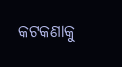କଟକଣାକୁ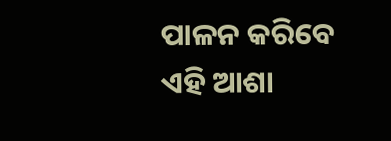ପାଳନ କରିବେ ଏହି ଆଶା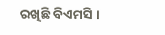ରଖିଛି ବିଏମସି ।